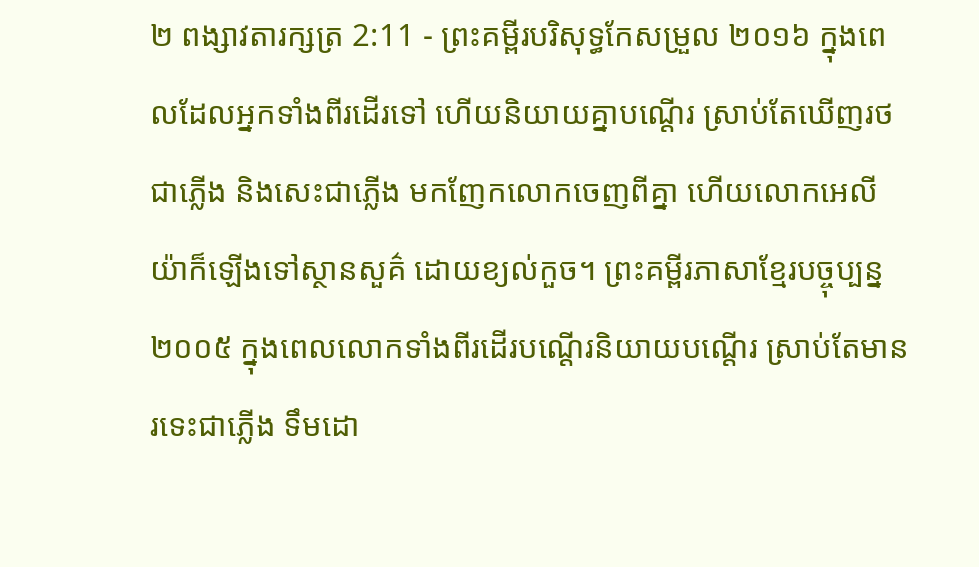២ ពង្សាវតារក្សត្រ 2:11 - ព្រះគម្ពីរបរិសុទ្ធកែសម្រួល ២០១៦ ក្នុងពេលដែលអ្នកទាំងពីរដើរទៅ ហើយនិយាយគ្នាបណ្ដើរ ស្រាប់តែឃើញរថជាភ្លើង និងសេះជាភ្លើង មកញែកលោកចេញពីគ្នា ហើយលោកអេលីយ៉ាក៏ឡើងទៅស្ថានសួគ៌ ដោយខ្យល់កួច។ ព្រះគម្ពីរភាសាខ្មែរបច្ចុប្បន្ន ២០០៥ ក្នុងពេលលោកទាំងពីរដើរបណ្ដើរនិយាយបណ្ដើរ ស្រាប់តែមានរទេះជាភ្លើង ទឹមដោ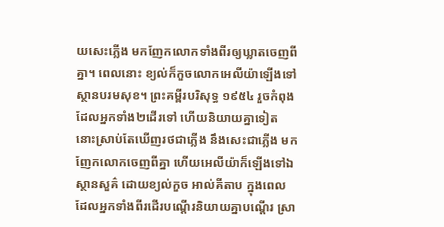យសេះភ្លើង មកញែកលោកទាំងពីរឲ្យឃ្លាតចេញពីគ្នា។ ពេលនោះ ខ្យល់ក៏កួចលោកអេលីយ៉ាឡើងទៅស្ថានបរមសុខ។ ព្រះគម្ពីរបរិសុទ្ធ ១៩៥៤ រួចកំពុងដែលអ្នកទាំង២ដើរទៅ ហើយនិយាយគ្នាទៀត នោះស្រាប់តែឃើញរថជាភ្លើង នឹងសេះជាភ្លើង មកញែកលោកចេញពីគ្នា ហើយអេលីយ៉ាក៏ឡើងទៅឯស្ថានសួគ៌ ដោយខ្យល់កួច អាល់គីតាប ក្នុងពេលដែលអ្នកទាំងពីរដើរបណ្តើរនិយាយគ្នាបណ្តើរ ស្រា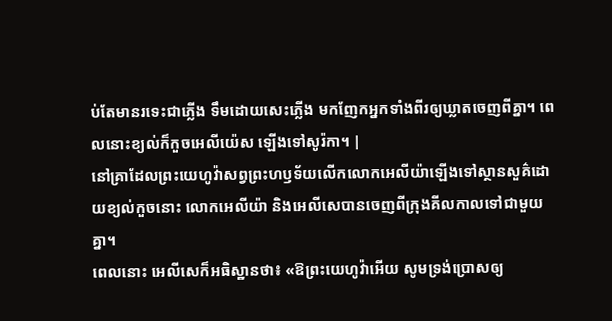ប់តែមានរទេះជាភ្លើង ទឹមដោយសេះភ្លើង មកញែកអ្នកទាំងពីរឲ្យឃ្លាតចេញពីគ្នា។ ពេលនោះខ្យល់ក៏កួចអេលីយ៉េស ឡើងទៅសូរ៉កា។ |
នៅគ្រាដែលព្រះយេហូវ៉ាសព្វព្រះហឫទ័យលើកលោកអេលីយ៉ាឡើងទៅស្ថានសួគ៌ដោយខ្យល់កួចនោះ លោកអេលីយ៉ា និងអេលីសេបានចេញពីក្រុងគីលកាលទៅជាមួយគ្នា។
ពេលនោះ អេលីសេក៏អធិស្ឋានថា៖ «ឱព្រះយេហូវ៉ាអើយ សូមទ្រង់ប្រោសឲ្យ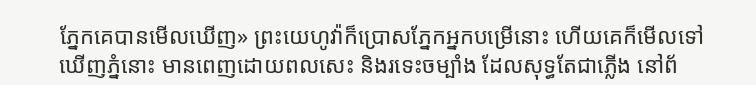ភ្នែកគេបានមើលឃើញ» ព្រះយេហូវ៉ាក៏ប្រោសភ្នែកអ្នកបម្រើនោះ ហើយគេក៏មើលទៅឃើញភ្នំនោះ មានពេញដោយពលសេះ និងរទេះចម្បាំង ដែលសុទ្ធតែជាភ្លើង នៅព័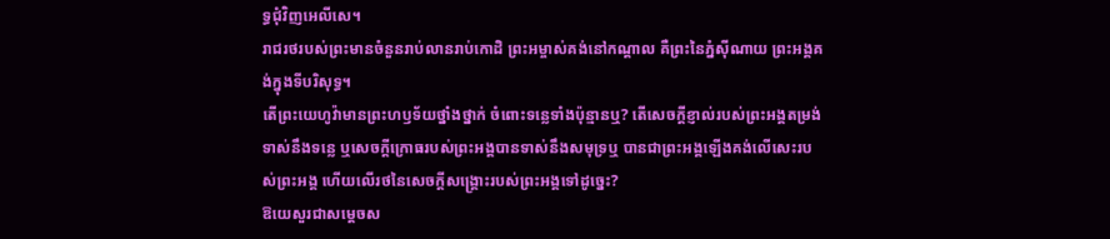ទ្ធជុំវិញអេលីសេ។
រាជរថរបស់ព្រះមានចំនួនរាប់លានរាប់កោដិ ព្រះអម្ចាស់គង់នៅកណ្ដាល គឺព្រះនៃភ្នំស៊ីណាយ ព្រះអង្គគង់ក្នុងទីបរិសុទ្ធ។
តើព្រះយេហូវ៉ាមានព្រះហឫទ័យថ្នាំងថ្នាក់ ចំពោះទន្លេទាំងប៉ុន្មានឬ? តើសេចក្ដីខ្ញាល់របស់ព្រះអង្គតម្រង់ទាស់នឹងទន្លេ ឬសេចក្ដីក្រោធរបស់ព្រះអង្គបានទាស់នឹងសមុទ្រឬ បានជាព្រះអង្គឡើងគង់លើសេះរបស់ព្រះអង្គ ហើយលើរថនៃសេចក្ដីសង្គ្រោះរបស់ព្រះអង្គទៅដូច្នេះ?
ឱយេសួរជាសម្ដេចស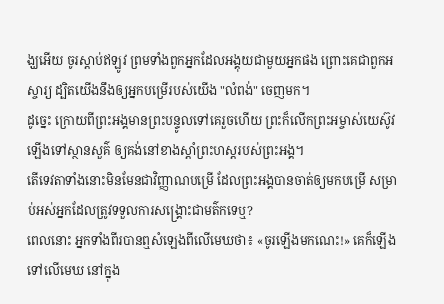ង្ឃអើយ ចូរស្តាប់ឥឡូវ ព្រមទាំងពួកអ្នកដែលអង្គុយជាមួយអ្នកផង ព្រោះគេជាពួកអស្ចារ្យ ដ្បិតយើងនឹងឲ្យអ្នកបម្រើរបស់យើង "លំពង់" ចេញមក។
ដូច្នេះ ក្រោយពីព្រះអង្គមានព្រះបន្ទូលទៅគេរួចហើយ ព្រះក៏លើកព្រះអម្ចាស់យេស៊ូវឡើងទៅស្ថានសួគ៌ ឲ្យគង់នៅខាងស្តាំព្រះហស្តរបស់ព្រះអង្គ។
តើទេវតាទាំងនោះមិនមែនជាវិញ្ញាណបម្រើ ដែលព្រះអង្គបានចាត់ឲ្យមកបម្រើ សម្រាប់អស់អ្នកដែលត្រូវទទួលការសង្គ្រោះជាមត៌កទេឬ?
ពេលនោះ អ្នកទាំងពីរបានឮសំឡេងពីលើមេឃថា៖ «ចូរឡើងមកណេះ!» គេក៏ឡើងទៅលើមេឃ នៅក្នុង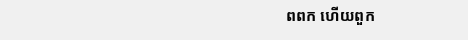ពពក ហើយពួក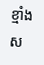ខ្មាំងស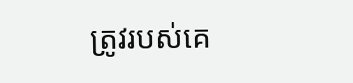ត្រូវរបស់គេ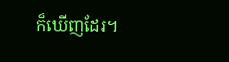ក៏ឃើញដែរ។